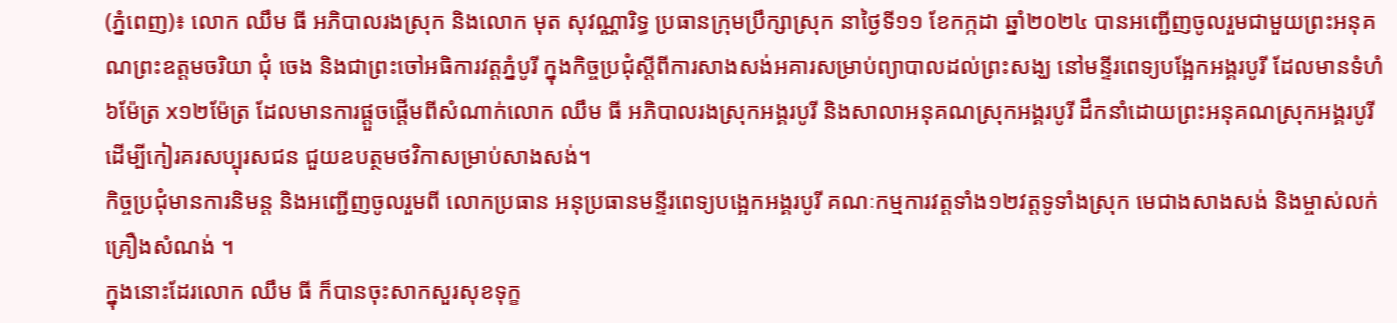(ភ្នំពេញ)៖ លោក ឈឹម ធី អភិបាលរងស្រុក និងលោក មុត សុវណ្ណារិទ្ធ ប្រធានក្រុមប្រឹក្សាស្រុក នាថ្ងៃទី១១ ខែកក្កដា ឆ្នាំ២០២៤ បានអញ្ជើញចូលរួមជាមួយព្រះអនុគណព្រះឧត្តមចរិយា ជុំ ចេង និងជាព្រះចៅអធិការវត្តភ្នំបូរី ក្នុងកិច្ចប្រជុំស្តីពីការសាងសង់អគារសម្រាប់ព្យាបាលដល់ព្រះសង្ឃ នៅមន្ទីរពេទ្យបង្អែកអង្គរបូរី ដែលមានទំហំ ៦ម៉ែត្រ x១២ម៉ែត្រ ដែលមានការផ្តួចផ្តើមពីសំណាក់លោក ឈឹម ធី អភិបាលរងស្រុកអង្គរបូរី និងសាលាអនុគណស្រុកអង្គរបូរី ដឹកនាំដោយព្រះអនុគណស្រុកអង្គរបូរី ដើម្បីកៀរគរសប្បុរសជន ជួយឧបត្ថមថវិកាសម្រាប់សាងសង់។
កិច្ចប្រជុំមានការនិមន្ត និងអញ្ជើញចូលរួមពី លោកប្រធាន អនុប្រធានមន្ទីរពេទ្យបង្អេកអង្គរបូរី គណៈកម្មការវត្តទាំង១២វត្តទូទាំងស្រុក មេជាងសាងសង់ និងម្ចាស់លក់គ្រឿងសំណង់ ។
ក្នុងនោះដែរលោក ឈឹម ធី ក៏បានចុះសាកសួរសុខទុក្ខ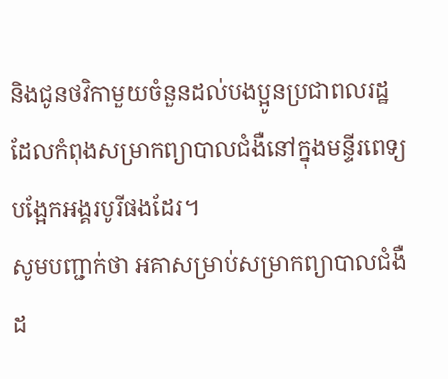និងជូនថវិកាមួយចំនួនដល់បងប្អូនប្រជាពលរដ្ឋដែលកំពុងសម្រាកព្យាបាលជំងឺនៅក្នុងមន្ទីរពេទ្យបង្អែកអង្គរបូរីផងដែរ។
សូមបញ្ជាក់ថា អគាសម្រាប់សម្រាកព្យាបាលជំងឺដ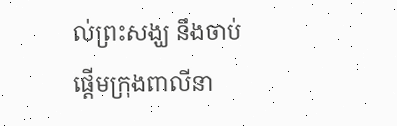ល់ព្រះសង្ឃ នឹងចាប់ផ្តើមក្រុងពាលីនា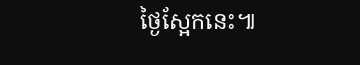ថ្ងៃស្អែកនេះ៕